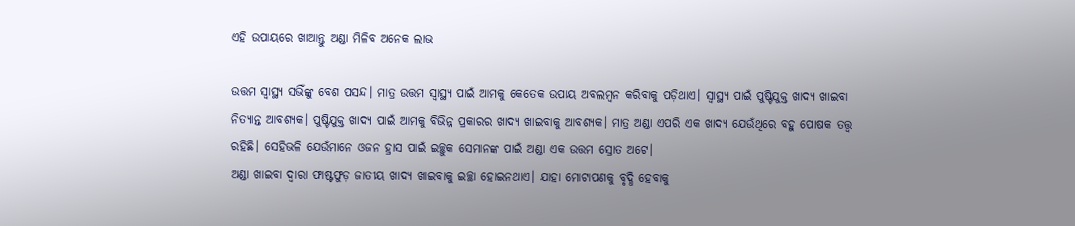ଏହି ଉପାୟରେ ଖାଆନ୍ତୁ ଅଣ୍ଡା ମିଳିବ ଅନେକ ଲାଭ

ଉତ୍ତମ ସ୍ୱାସ୍ଥ୍ୟ ସଭିଁଙ୍କୁ ବେଶ ପସନ୍ଦ। ମାତ୍ର ଉତ୍ତମ ସ୍ୱାସ୍ଥ୍ୟ ପାଇଁ ଆମକୁ କେତେକ ଉପାୟ ଅବଲମ୍ବନ କରିବାକୁ ପଡ଼ିଥାଏ। ସ୍ୱାସ୍ଥ୍ୟ ପାଇଁ ପୁଷ୍ଟିଯୁକ୍ତ ଖାଦ୍ୟ ଖାଇବା ନିତ୍ୟାନ୍ତ ଆବଶ୍ୟକ। ପୁଷ୍ଟିଯୁକ୍ତ ଖାଦ୍ୟ ପାଇଁ ଆମକୁ ବିଭିନ୍ନ ପ୍ରକାରର ଖାଦ୍ୟ ଖାଇବାକୁ ଆବଶ୍ୟକ। ମାତ୍ର ଅଣ୍ଡା ଏପରି ଏକ ଖାଦ୍ୟ ଯେଉଁଥିରେ ବହୁ ପୋଷକ ତତ୍ତ୍ୱ ରହିଛି। ସେହିଭଳି ଯେଉଁମାନେ ଓଜନ ହ୍ରାସ ପାଇଁ ଇଚ୍ଛୁକ ସେମାନଙ୍କ ପାଇଁ ଅଣ୍ଡା ଏକ ଉତ୍ତମ ସ୍ରୋତ ଅଟେ।
ଅଣ୍ଡା ଖାଇବା ଦ୍ୱାରା ଫାଷ୍ଟଫୁଡ଼ ଜାତୀୟ ଖାଦ୍ୟ ଖାଇବାକୁ ଇଚ୍ଛା ହୋଇନଥାଏ। ଯାହା ମୋଟାପଣକୁ ବୃଦ୍ଧି ହେବାକୁ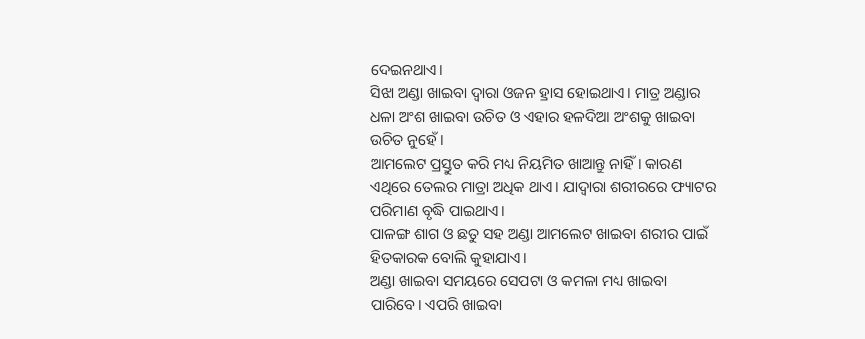ଦେଇନଥାଏ।
ସିଝା ଅଣ୍ଡା ଖାଇବା ଦ୍ୱାରା ଓଜନ ହ୍ରାସ ହୋଇଥାଏ। ମାତ୍ର ଅଣ୍ଡାର ଧଳା ଅଂଶ ଖାଇବା ଉଚିତ ଓ ଏହାର ହଳଦିଆ ଅଂଶକୁ ଖାଇବା ଉଚିତ ନୁହେଁ।
ଆମଲେଟ ପ୍ରସ୍ତୁତ କରି ମଧ୍ୟ ନିୟମିତ ଖାଆନ୍ତୁ ନାହିଁ। କାରଣ ଏଥିରେ ତେଲର ମାତ୍ରା ଅଧିକ ଥାଏ। ଯାଦ୍ୱାରା ଶରୀରରେ ଫ୍ୟାଟର ପରିମାଣ ବୃଦ୍ଧି ପାଇଥାଏ।
ପାଳଙ୍ଗ ଶାଗ ଓ ଛତୁ ସହ ଅଣ୍ଡା ଆମଲେଟ ଖାଇବା ଶରୀର ପାଇଁ ହିତକାରକ ବୋଲି କୁହାଯାଏ।
ଅଣ୍ଡା ଖାଇବା ସମୟରେ ସେପଟା ଓ କମଳା ମଧ୍ୟ ଖାଇବା ପାରିବେ। ଏପରି ଖାଇବା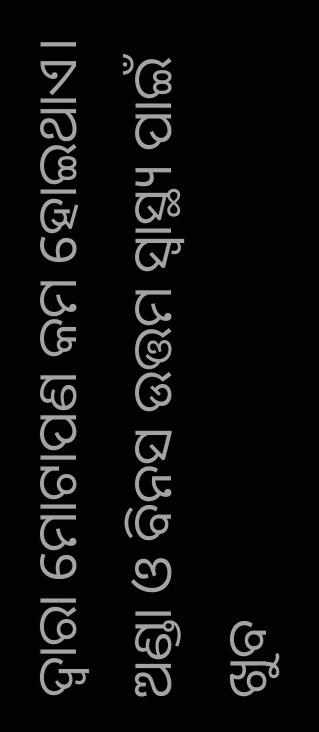ଦ୍ୱାରା ମୋଟାପଣ କମ ହୋଇଥାଏ।
ଅଣ୍ଡା ଓ ବିନସ ଉତ୍ତମ ସ୍ୱାସ୍ଥ୍ୟ ପାଇଁ ଖୁବ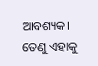ଆବଶ୍ୟକ। ତେଣୁ ଏହାକୁ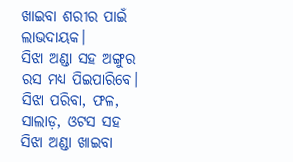ଖାଇବା ଶରୀର ପାଇଁ ଲାଭଦାୟକ।
ସିଝା ଅଣ୍ଡା ସହ ଅଙ୍ଗୁର ରସ ମଧ୍ୟ ପିଇପାରିବେ।
ସିଝା ପରିବା, ଫଳ, ସାଲାଡ଼, ଓଟସ ସହ ସିଝା ଅଣ୍ଡା ଖାଇବା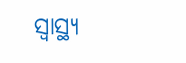ସ୍ୱାସ୍ଥ୍ୟ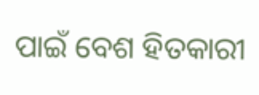ପାଇଁ ବେଶ ହିତକାରୀ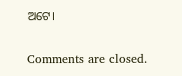ଅଟେ।

Comments are closed.